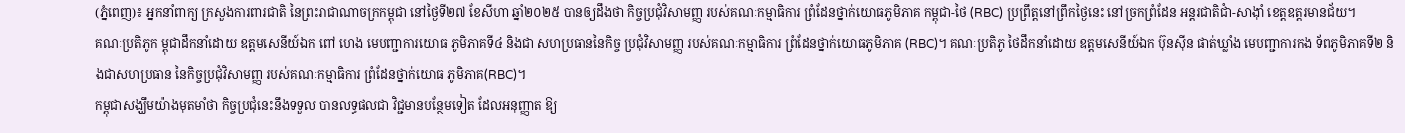(ភ្នំពេញ)៖ អ្នកនាំពាក្យ ក្រសួងការពារជាតិ នៃព្រះរាជាណាចក្រកម្ពុជា នៅថ្ងៃទី២៧ ខែសីហា ឆ្នាំ២០២៥ បានឲ្យដឹងថា កិច្ចប្រជុំវិសាមញ្ញ របស់គណៈកម្មាធិការ ព្រំដែនថ្នាក់យោធភូមិភាគ កម្ពុជា-ថៃ (RBC) ប្រព្រឹត្តនៅព្រឹកថ្ងៃនេះ នៅច្រកព្រំដែន អន្តរជាតិជាំ-សាង៉ាំ ខេត្តឧត្តរមានជ័យ។
គណៈប្រតិភូក ម្ពុជាដឹកនាំដោយ ឧត្តមសេនីយ៍ឯក ពៅ ហេង មេបញ្ជាការយោធ ភូមិភាគទី៤ និងជា សហប្រធាននៃកិច្ច ប្រជុំវិសាមញ្ញ របស់គណៈកម្មាធិការ ព្រំដែនថ្នាក់យោធភូមិភាគ (RBC)។ គណៈប្រតិភូ ថៃដឹកនាំដោយ ឧត្តមសេនីយ៍ឯក ប៊ុនស៊ីន ផាត់ឃ្លាំង មេបញ្ជាការកង ទ័ពភូមិភាគទី២ និងជាសហប្រធាន នៃកិច្ចប្រជុំវិសាមញ្ញ របស់គណៈកម្មាធិការ ព្រំដែនថ្នាក់យោធ ភូមិភាគ(RBC)។
កម្ពុជាសង្ឃឹមយ៉ាងមុតមាំថា កិច្ចប្រជុំនេះនឹងទទួល បានលទ្ធផលជា វិជ្ជមានបន្ថែមទៀត ដែលអនុញ្ញាត ឱ្យ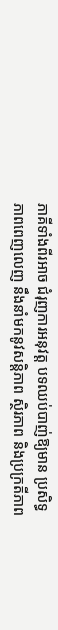ភាគីទាំងពីរអាច ជំរុញការអនុវត្ត បទឈប់បាញ់ឱ្យមាន ប្រសិទ្ធភាពពេញលេញ នឹងនាំមកនូវសន្តិភាព ស្ថិរភាព និងប្រក្រតីភាព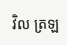វិល ត្រឡ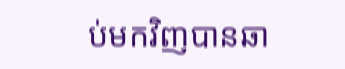ប់មកវិញបានឆា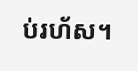ប់រហ័ស។